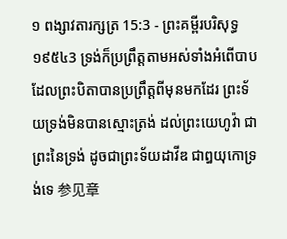១ ពង្សាវតារក្សត្រ 15:3 - ព្រះគម្ពីរបរិសុទ្ធ ១៩៥៤3 ទ្រង់ក៏ប្រព្រឹត្តតាមអស់ទាំងអំពើបាប ដែលព្រះបិតាបានប្រព្រឹត្តពីមុនមកដែរ ព្រះទ័យទ្រង់មិនបានស្មោះត្រង់ ដល់ព្រះយេហូវ៉ា ជាព្រះនៃទ្រង់ ដូចជាព្រះទ័យដាវីឌ ជាឰយុកោទ្រង់ទេ 参见章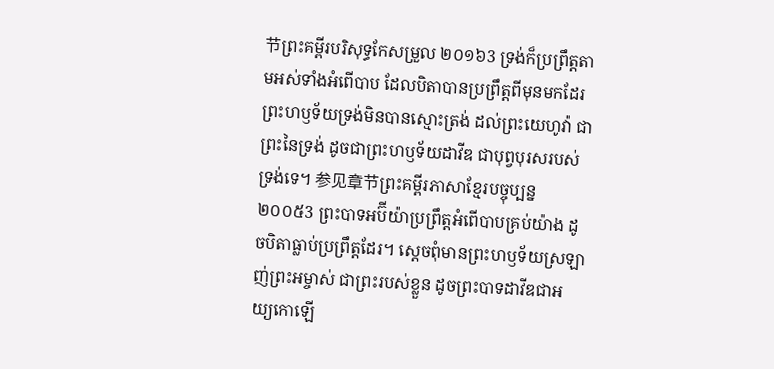节ព្រះគម្ពីរបរិសុទ្ធកែសម្រួល ២០១៦3 ទ្រង់ក៏ប្រព្រឹត្តតាមអស់ទាំងអំពើបាប ដែលបិតាបានប្រព្រឹត្តពីមុនមកដែរ ព្រះហឫទ័យទ្រង់មិនបានស្មោះត្រង់ ដល់ព្រះយេហូវ៉ា ជាព្រះនៃទ្រង់ ដូចជាព្រះហឫទ័យដាវីឌ ជាបុព្វបុរសរបស់ទ្រង់ទេ។ 参见章节ព្រះគម្ពីរភាសាខ្មែរបច្ចុប្បន្ន ២០០៥3 ព្រះបាទអប៊ីយ៉ាប្រព្រឹត្តអំពើបាបគ្រប់យ៉ាង ដូចបិតាធ្លាប់ប្រព្រឹត្តដែរ។ ស្ដេចពុំមានព្រះហឫទ័យស្រឡាញ់ព្រះអម្ចាស់ ជាព្រះរបស់ខ្លួន ដូចព្រះបាទដាវីឌជាអយ្យកោឡើ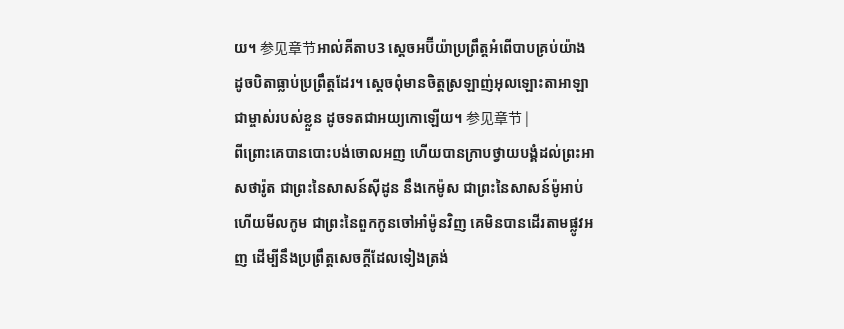យ។ 参见章节អាល់គីតាប3 ស្តេចអប៊ីយ៉ាប្រព្រឹត្តអំពើបាបគ្រប់យ៉ាង ដូចបិតាធ្លាប់ប្រព្រឹត្តដែរ។ ស្តេចពុំមានចិត្តស្រឡាញ់អុលឡោះតាអាឡា ជាម្ចាស់របស់ខ្លួន ដូចទតជាអយ្យកោឡើយ។ 参见章节 |
ពីព្រោះគេបានបោះបង់ចោលអញ ហើយបានក្រាបថ្វាយបង្គំដល់ព្រះអាសថារ៉ូត ជាព្រះនៃសាសន៍ស៊ីដូន នឹងកេម៉ូស ជាព្រះនៃសាសន៍ម៉ូអាប់ ហើយមីលកូម ជាព្រះនៃពួកកូនចៅអាំម៉ូនវិញ គេមិនបានដើរតាមផ្លូវអញ ដើម្បីនឹងប្រព្រឹត្តសេចក្ដីដែលទៀងត្រង់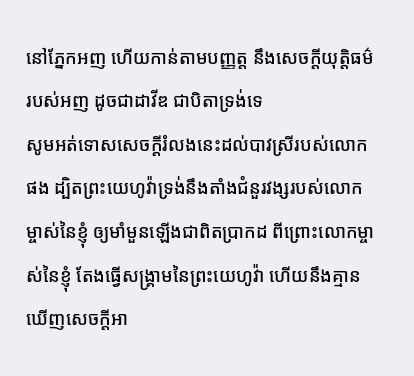នៅភ្នែកអញ ហើយកាន់តាមបញ្ញត្ត នឹងសេចក្ដីយុត្តិធម៌របស់អញ ដូចជាដាវីឌ ជាបិតាទ្រង់ទេ
សូមអត់ទោសសេចក្ដីរំលងនេះដល់បាវស្រីរបស់លោកផង ដ្បិតព្រះយេហូវ៉ាទ្រង់នឹងតាំងជំនួរវង្សរបស់លោកម្ចាស់នៃខ្ញុំ ឲ្យមាំមួនឡើងជាពិតប្រាកដ ពីព្រោះលោកម្ចាស់នៃខ្ញុំ តែងធ្វើសង្គ្រាមនៃព្រះយេហូវ៉ា ហើយនឹងគ្មានឃើញសេចក្ដីអា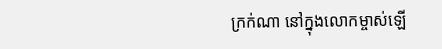ក្រក់ណា នៅក្នុងលោកម្ចាស់ឡើ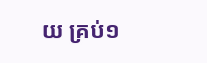យ គ្រប់១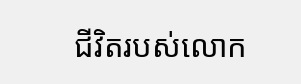ជីវិតរបស់លោក